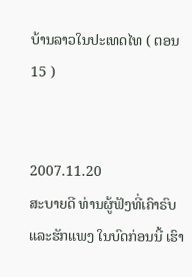ບ້ານລາວໃນປະເທດໄທ ( ຕອນ 15 )


2007.11.20
ສະບາຍດີ ທ່ານຜູ້ຟັງທີ່ເຄົາຣົບແລະຮັກແພງ ໃນບົດກ່ອນນີ້ ເຮົາ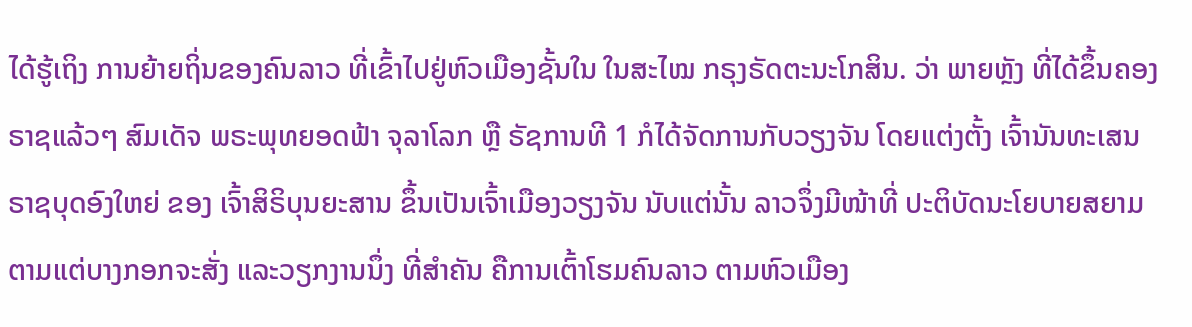ໄດ້ຮູ້ເຖິງ ການຍ້າຍຖິ່ນຂອງຄົນລາວ ທີ່ເຂົ້າໄປຢູ່ຫົວເມືອງຊັ້ນໃນ ໃນສະໄໝ ກຣຸງຣັດຕະນະໂກສິນ. ວ່າ ພາຍຫຼັງ ທີ່ໄດ້ຂຶ້ນຄອງຣາຊແລ້ວໆ ສົມເດັຈ ພຣະພຸທຍອດຟ້າ ຈຸລາໂລກ ຫຼື ຣັຊການທີ 1 ກໍໄດ້ຈັດການກັບວຽງຈັນ ໂດຍແຕ່ງຕັ້ງ ເຈົ້ານັນທະເສນ ຣາຊບຸດອົງໃຫຍ່ ຂອງ ເຈົ້າສິຣິບຸນຍະສານ ຂຶ້ນເປັນເຈົ້າເມືອງວຽງຈັນ ນັບແຕ່ນັ້ນ ລາວຈຶ່ງມີໜ້າທີ່ ປະຕິບັດນະໂຍບາຍສຍາມ ຕາມແຕ່ບາງກອກຈະສັ່ງ ແລະວຽກງານນຶ່ງ ທີ່ສຳຄັນ ຄືການເຕົ້າໂຮມຄົນລາວ ຕາມຫົວເມືອງ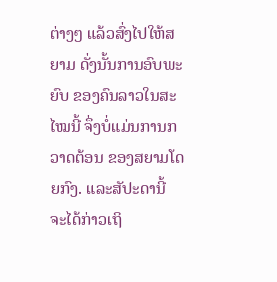ຕ່າງໆ ແລ້ວສົ່ງໄປໃຫ້ສຍາມ ດັ່ງນັ້ນການອົບພະຍົບ ຂອງຄົນລາວໃນສະໄໝນີ້ ຈຶ່ງບໍ່ແມ່ນການກວາດຕ້ອນ ຂອງສຍາມໂດຍກົງ. ແລະສັປະດານີ້ ຈະໄດ້ກ່າວເຖິ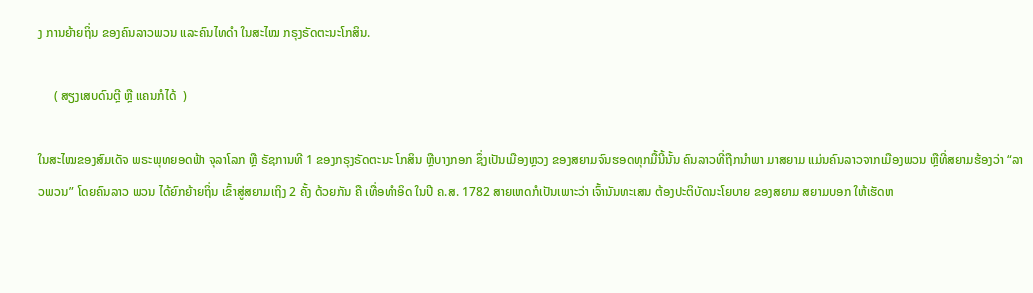ງ ການຍ້າຍຖິ່ນ ຂອງຄົນລາວພວນ ແລະຄົນໄທດຳ ໃນສະໄໝ ກຣຸງຣັດຕະນະໂກສິນ.

     ( ສຽງເສບດົນຕຼີ ຫຼື ແຄນກໍໄດ້  )

ໃນສະໄໝຂອງສົມເດັຈ ພຣະພຸທຍອດຟ້າ ຈຸລາໂລກ ຫຼື ຣັຊການທີ 1 ຂອງກຣຸງຣັດຕະນະ ໂກສິນ ຫຼືບາງກອກ ຊຶ່ງເປັນເມືອງຫຼວງ ຂອງສຍາມຈົນຮອດທຸກມື້ນີ້ນັ້ນ ຄົນລາວທີ່ຖືກນຳພາ ມາສຍາມ ແມ່ນຄົນລາວຈາກເມືອງພວນ ຫຼືທີ່ສຍາມຮ້ອງວ່າ “ລາວພວນ” ໂດຍຄົນລາວ ພວນ ໄດ້ຍົກຍ້າຍຖິ່ນ ເຂົ້າສູ່ສຍາມເຖິງ 2 ຄັ້ງ ດ້ວຍກັນ ຄື ເທື່ອທຳອິດ ໃນປີ ຄ.ສ. 1782 ສາຍເຫດກໍເປັນເພາະວ່າ ເຈົ້ານັນທະເສນ ຕ້ອງປະຕິບັດນະໂຍບາຍ ຂອງສຍາມ ສຍາມບອກ ໃຫ້ເຮັດຫ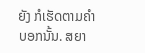ຍັງ ກໍເຮັດຕາມຄຳບອກນັ້ນ. ສຍາ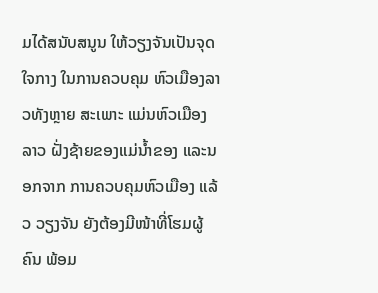ມໄດ້ສນັບສນູນ ໃຫ້ວຽງຈັນເປັນຈຸດໃຈກາງ ໃນການຄວບຄຸມ ຫົວເມືອງລາວທັງຫຼາຍ ສະເພາະ ແມ່ນຫົວເມືອງລາວ ຝັ່ງຊ້າຍຂອງແມ່ນ້ຳຂອງ ແລະນອກຈາກ ການຄວບຄຸມຫົວເມືອງ ແລ້ວ ວຽງຈັນ ຍັງຕ້ອງມີໜ້າທີ່ໂຮມຜູ້ຄົນ ພ້ອມ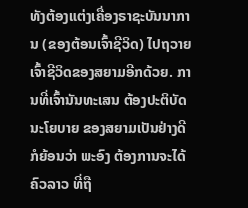ທັງຕ້ອງແຕ່ງເຄື່ອງຣາຊະບັນນາການ (ຂອງຕ້ອນເຈົ້າຊີວິດ) ໄປຖວາຍ ເຈົ້າຊີວິດຂອງສຍາມອີກດ້ວຍ. ການທີ່ເຈົ້ານັນທະເສນ ຕ້ອງປະຕິບັດນະໂຍບາຍ ຂອງສຍາມເປັນຢ່າງດີ ກໍຍ້ອນວ່າ ພະອົງ ຕ້ອງການຈະໄດ້ຄົວລາວ ທີ່ຖື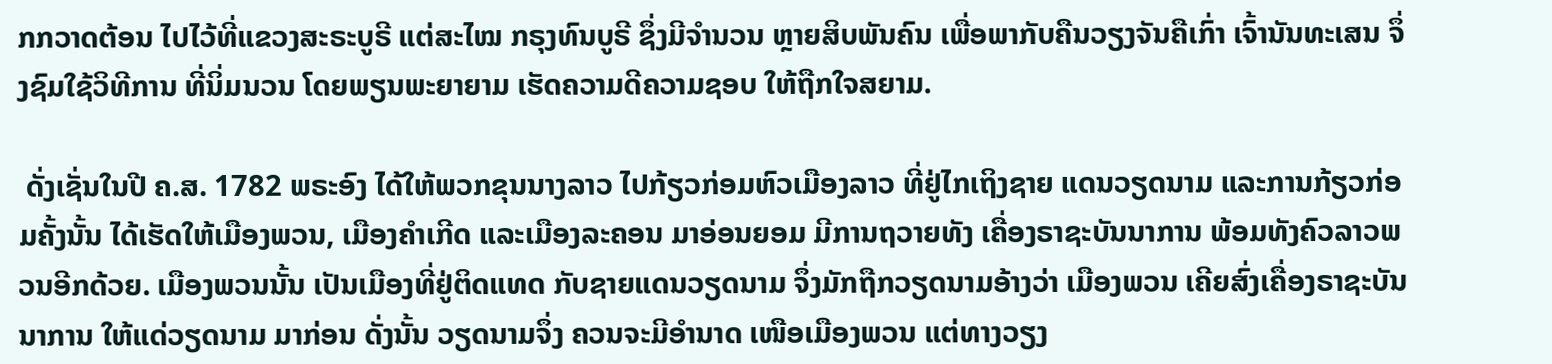ກກວາດຕ້ອນ ໄປໄວ້ທີ່ແຂວງສະຣະບູຣີ ແຕ່ສະໄໝ ກຣຸງທົນບູຣີ ຊຶ່ງມີຈຳນວນ ຫຼາຍສິບພັນຄົນ ເພື່ອພາກັບຄືນວຽງຈັນຄືເກົ່າ ເຈົ້ານັນທະເສນ ຈຶ່ງຊົມໃຊ້ວິທີການ ທີ່ນິ່ມນວນ ໂດຍພຽນພະຍາຍາມ ເຮັດຄວາມດີຄວາມຊອບ ໃຫ້ຖືກໃຈສຍາມ.

 ດັ່ງເຊັ່ນໃນປີ ຄ.ສ. 1782 ພຣະອົງ ໄດ້ໃຫ້ພວກຂຸນນາງລາວ ໄປກ້ຽວກ່ອມຫົວເມືອງລາວ ທີ່ຢູ່ໄກເຖິງຊາຍ ແດນວຽດນາມ ແລະການກ້ຽວກ່ອມຄັ້ງນັ້ນ ໄດ້ເຮັດໃຫ້ເມືອງພວນ, ເມືອງຄຳເກີດ ແລະເມືອງລະຄອນ ມາອ່ອນຍອມ ມີການຖວາຍທັງ ເຄື່ອງຣາຊະບັນນາການ ພ້ອມທັງຄົວລາວພວນອີກດ້ວຍ. ເມືອງພວນນັ້ນ ເປັນເມືອງທີ່ຢູ່ຕິດແທດ ກັບຊາຍແດນວຽດນາມ ຈຶ່ງມັກຖືກວຽດນາມອ້າງວ່າ ເມືອງພວນ ເຄີຍສົ່ງເຄື່ອງຣາຊະບັນນາການ ໃຫ້ແດ່ວຽດນາມ ມາກ່ອນ ດັ່ງນັ້ນ ວຽດນາມຈຶ່ງ ຄວນຈະມີອຳນາດ ເໜືອເມືອງພວນ ແຕ່ທາງວຽງ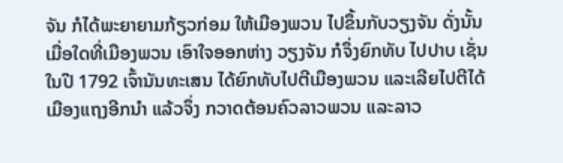ຈັນ ກໍໄດ້ພະຍາຍາມກ້ຽວກ່ອມ ໃຫ້ເມືອງພວນ ໄປຂຶ້ນກັບວຽງຈັນ ດັ່ງນັ້ນ ເມື່ອໃດທີ່ເມືອງພວນ ເອົາໃຈອອກຫ່າງ ວຽງຈັນ ກໍຈຶ່ງຍົກທັບ ໄປປາບ ເຊັ່ນ ໃນປີ 1792 ເຈົ້ານັນທະເສນ ໄດ້ຍົກທັບໄປຕີເມືອງພວນ ແລະເລີຍໄປຕີໄດ້ເມືອງແຖງອີກນຳ ແລ້ວຈຶ່ງ ກວາດຕ້ອນຄົວລາວພວນ ແລະລາວ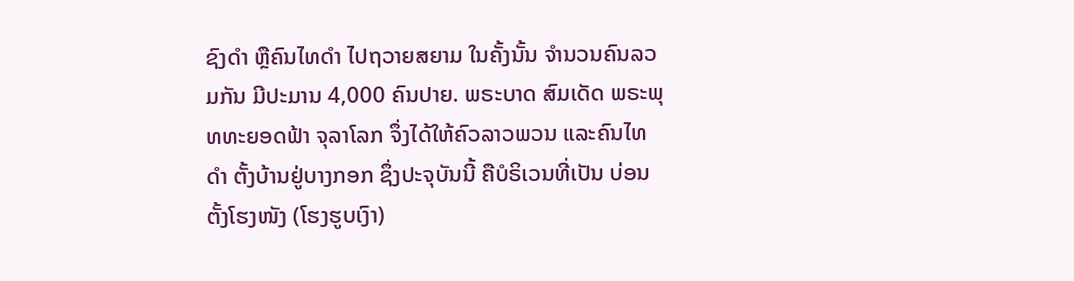ຊົງດຳ ຫຼືຄົນໄທດຳ ໄປຖວາຍສຍາມ ໃນຄັ້ງນັ້ນ ຈຳນວນຄົນລວມກັນ ມີປະມານ 4,000 ຄົນປາຍ. ພຣະບາດ ສົມເດັດ ພຣະພຸທທະຍອດຟ້າ ຈຸລາໂລກ ຈຶ່ງໄດ້ໃຫ້ຄົວລາວພວນ ແລະຄົນໄທ ດຳ ຕັ້ງບ້ານຢູ່ບາງກອກ ຊຶ່ງປະຈຸບັນນີ້ ຄືບໍຣິເວນທີ່ເປັນ ບ່ອນຕັ້ງໂຮງໜັງ (ໂຮງຮູບເງົາ)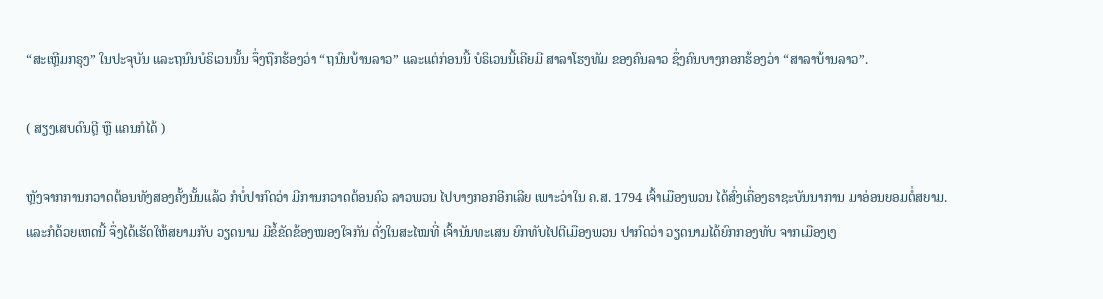“ສະເຫຼີມກຣຸງ” ໃນປະຈຸບັນ ແລະຖນົນບໍຣິເວນນັ້ນ ຈຶ່ງຖືກຮ້ອງວ່າ “ຖນົນບ້ານລາວ” ແລະແຕ່ກ່ອນນີ້ ບໍຣິເວນນີ້ເຄີຍມີ ສາລາໂຮງທັມ ຂອງຄົນລາວ ຊຶ່ງຄົນບາງກອກຮ້ອງວ່າ “ສາລາບ້ານລາວ”.

( ສຽງເສບດົນຕຼີ ຫຼື ແຄນກໍໄດ້ )

ຫຼັງຈາກການກວາດຕ້ອນທັງສອງຄັ້ງນັ້ນແລ້ວ ກໍບໍ່ປາກົດວ່າ ມີການກວາດຕ້ອນຄົວ ລາວພວນ ໄປບາງກອກອີກເລີຍ ເພາະວ່າໃນ ຄ.ສ. 1794 ເຈົ້າເມືອງພວນ ໄດ້ສົ່ງເຄື່ອງຣາຊະບັນນາການ ມາອ່ອນຍອມຕໍ່ສຍາມ. ແລະກໍດ້ວຍເຫດນີ້ ຈຶ່ງໄດ້ເຮັດໃຫ້ສຍາມກັບ ວຽດນາມ ມີຂໍ້ຂັດຂ້ອງໝອງໃຈກັນ ດັ່ງໃນສະໄໝທີ່ ເຈົ້ານັນທະເສນ ຍົກທັບໄປຕີເມືອງພວນ ປາກົດວ່າ ວຽດນາມໄດ້ຍົກກອງທັບ ຈາກເມືອງເງ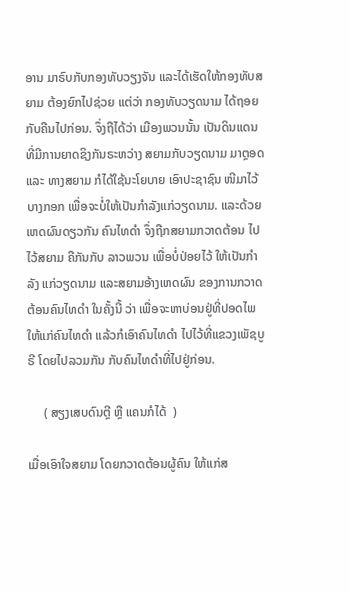ອານ ມາຣົບກັບກອງທັບວຽງຈັນ ແລະໄດ້ເຮັດໃຫ້ກອງທັບສຍາມ ຕ້ອງຍົກໄປຊ່ວຍ ແຕ່ວ່າ ກອງທັບວຽດນາມ ໄດ້ຖອຍກັບຄືນໄປກ່ອນ. ຈຶ່ງຖືໄດ້ວ່າ ເມືອງພວນນັ້ນ ເປັນດິນແດນທີ່ມີການຍາດຊິງກັນຣະຫວ່າງ ສຍາມກັບວຽດນາມ ມາຕຼອດ ແລະ ທາງສຍາມ ກໍໄດ້ໃຊ້ນະໂຍບາຍ ເອົາປະຊາຊົນ ໜີມາໄວ້ບາງກອກ ເພື່ອຈະບໍ່ໃຫ້ເປັນກຳລັງແກ່ວຽດນາມ. ແລະດ້ວຍເຫດຜົນດຽວກັນ ຄົນໄທດຳ ຈຶ່ງຖືກສຍາມກວາດຕ້ອນ ໄປໄວ້ສຍາມ ຄືກັນກັບ ລາວພວນ ເພື່ອບໍ່ປ່ອຍໄວ້ ໃຫ້ເປັນກຳລັງ ແກ່ວຽດນາມ ແລະສຍາມອ້າງເຫດຜົນ ຂອງການກວາດຕ້ອນຄົນໄທດຳ ໃນຄັ້ງນີ້ ວ່າ ເພື່ອຈະຫາບ່ອນຢູ່ທີ່ປອດໄພ ໃຫ້ແກ່ຄົນໄທດຳ ແລ້ວກໍເອົາຄົນໄທດຳ ໄປໄວ້ທີ່ແຂວງເພັຊບູຣີ ໂດຍໄປລວມກັນ ກັບຄົນໄທດຳທີ່ໄປຢູ່ກ່ອນ.

     ( ສຽງເສບດົນຕຼີ ຫຼື ແຄນກໍໄດ້  )

ເມື່ອເອົາໃຈສຍາມ ໂດຍກວາດຕ້ອນຜູ້ຄົນ ໃຫ້ແກ່ສ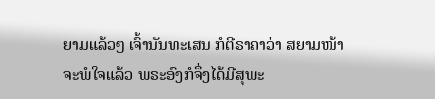ຍາມແລ້ວໆ ເຈົ້ານັນທະເສນ ກໍຕີຣາຄາວ່າ ສຍາມໜ້າຈະພໍໃຈແລ້ວ ພຣະອົງກໍຈຶ່ງໄດ້ມີສຸພະ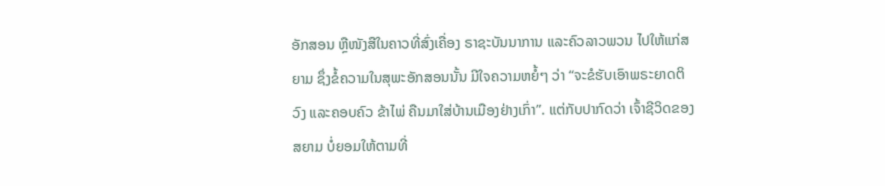ອັກສອນ ຫຼືໜັງສືໃນຄາວທີ່ສົ່ງເຄື່ອງ ຣາຊະບັນນາການ ແລະຄົວລາວພວນ ໄປໃຫ້ແກ່ສຍາມ ຊຶ່ງຂໍ້ຄວາມໃນສຸພະອັກສອນນັ້ນ ມີໃຈຄວາມຫຍໍ້ໆ ວ່າ “ຈະຂໍຮັບເອົາພຣະຍາດຕິວົງ ແລະຄອບຄົວ ຂ້າໄພ່ ຄືນມາໃສ່ບ້ານເມືອງຢ່າງເກົ່າ”. ແຕ່ກັບປາກົດວ່າ ເຈົ້າຊີວິດຂອງສຍາມ ບໍ່ຍອມໃຫ້ຕາມທີ່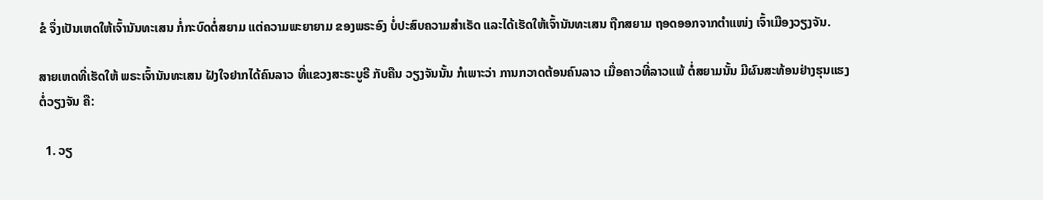ຂໍ ຈຶ່ງເປັນເຫດໃຫ້ເຈົ້ານັນທະເສນ ກໍ່ກະບົດຕໍ່ສຍາມ ແຕ່ຄວາມພະຍາຍາມ ຂອງພຣະອົງ ບໍ່ປະສົບຄວາມສຳເຣັດ ແລະໄດ້ເຮັດໃຫ້ເຈົ້ານັນທະເສນ ຖືກສຍາມ ຖອດອອກຈາກຕຳແໜ່ງ ເຈົ້າເມືອງວຽງຈັນ.

ສາຍເຫດທີ່ເຮັດໃຫ້ ພຣະເຈົ້ານັນທະເສນ ຝັງໃຈຢາກໄດ້ຄົນລາວ ທີ່ແຂວງສະຣະບູຣີ ກັບຄືນ ວຽງຈັນນັ້ນ ກໍເພາະວ່າ ການກວາດຕ້ອນຄົນລາວ ເມື່ອຄາວທີ່ລາວແພ້ ຕໍ່ສຍາມນັ້ນ ມີຜົນສະທ້ອນຢ່າງຮຸນແຮງ ຕໍ່ວຽງຈັນ ຄື:

  1. ວຽ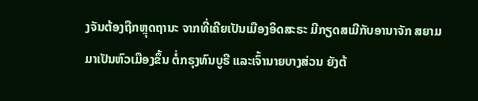ງຈັນຕ້ອງຖືກຫຼຸດຖານະ ຈາກທີ່ເຄີຍເປັນເມືອງອິດສະຣະ ມີກຽດສເມີກັບອານາຈັກ ສຍາມ ມາເປັນຫົວເມືອງຂຶ້ນ ຕໍ່ກຣຸງທົນບູຣີ ແລະເຈົ້ານາຍບາງສ່ວນ ຍັງຕ້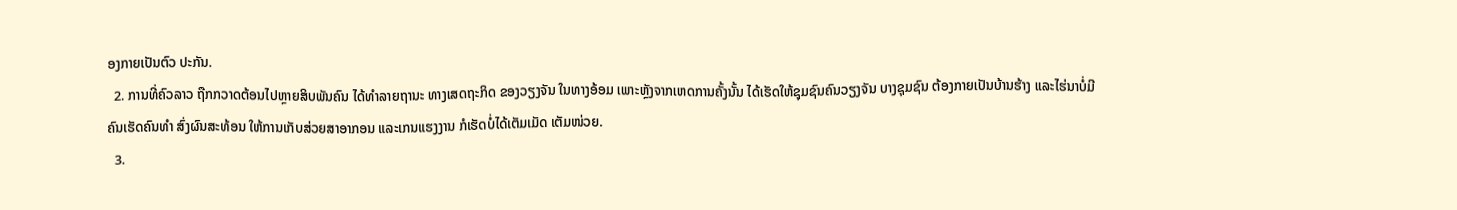ອງກາຍເປັນຕົວ ປະກັນ.
  2. ການທີ່ຄົວລາວ ຖືກກວາດຕ້ອນໄປຫຼາຍສິບພັນຄົນ ໄດ້ທຳລາຍຖານະ ທາງເສດຖະກິດ ຂອງວຽງຈັນ ໃນທາງອ້ອມ ເພາະຫຼັງຈາກເຫດການຄັ້ງນັ້ນ ໄດ້ເຮັດໃຫ້ຊຸມຊົນຄົນວຽງຈັນ ບາງຊຸມຊົນ ຕ້ອງກາຍເປັນບ້ານຮ້າງ ແລະໄຮ່ນາບໍ່ມີຄົນເຮັດຄົນທຳ ສົ່ງຜົນສະທ້ອນ ໃຫ້ການເກັບສ່ວຍສາອາກອນ ແລະເກນແຮງງານ ກໍເຮັດບໍ່ໄດ້ເຕັມເມັດ ເຕັມໜ່ວຍ.
  3.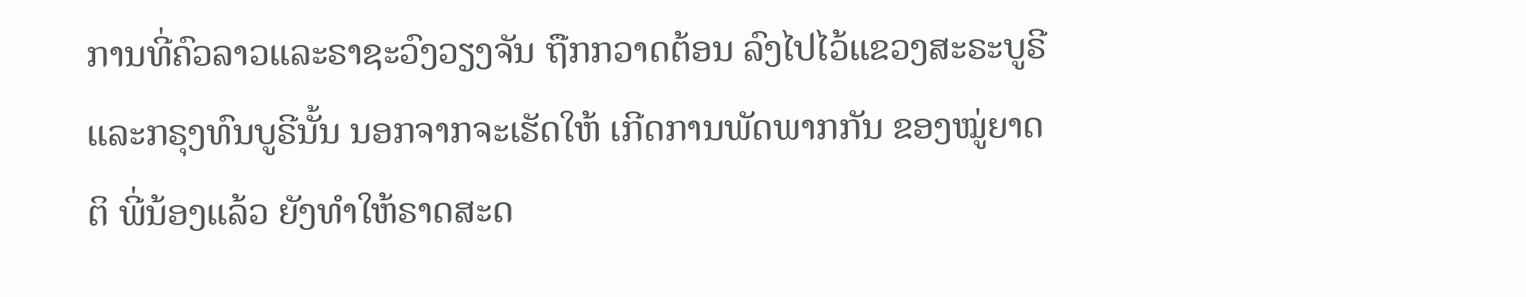ການທີ່ຄົວລາວແລະຣາຊະວົງວຽງຈັນ ຖືກກວາດຕ້ອນ ລົງໄປໄວ້ແຂວງສະຣະບູຣີ ແລະກຣຸງທົນບູຣີນັ້ນ ນອກຈາກຈະເຮັດໃຫ້ ເກີດການພັດພາກກັນ ຂອງໝູ່ຍາດຕິ ພີ່ນ້ອງແລ້ວ ຍັງທຳໃຫ້ຣາດສະດ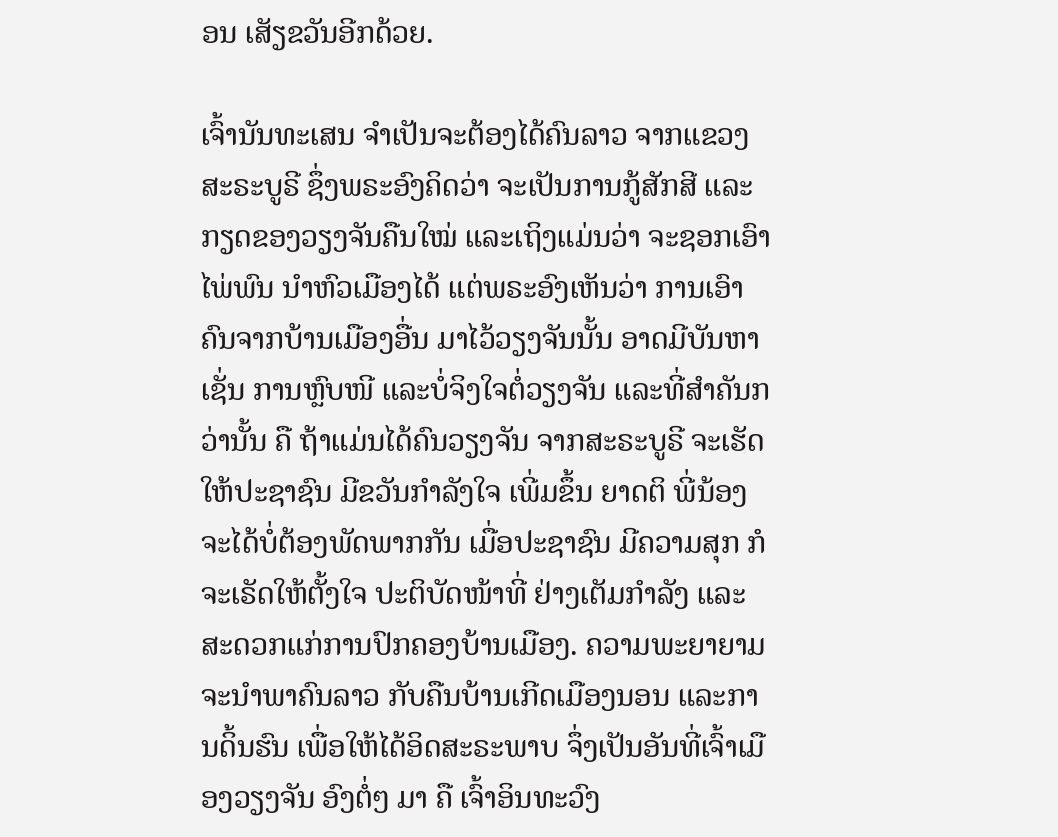ອນ ເສັຽຂວັນອີກດ້ວຍ.

ເຈົ້ານັນທະເສນ ຈຳເປັນຈະຕ້ອງໄດ້ຄົນລາວ ຈາກແຂວງສະຣະບູຣີ ຊຶ່ງພຣະອົງຄິດວ່າ ຈະເປັນການກູ້ສັກສີ ແລະກຽດຂອງວຽງຈັນຄືນໃໝ່ ແລະເຖິງແມ່ນວ່າ ຈະຊອກເອົາໄພ່ພົນ ນຳຫົວເມືອງໄດ້ ແຕ່ພຣະອົງເຫັນວ່າ ການເອົາຄົນຈາກບ້ານເມືອງອື່ນ ມາໄວ້ວຽງຈັນນັ້ນ ອາດມີບັນຫາ ເຊັ່ນ ການຫຼົບໜີ ແລະບໍ່ຈິງໃຈຕໍ່ວຽງຈັນ ແລະທີ່ສຳຄັນກວ່ານັ້ນ ຄື ຖ້າແມ່ນໄດ້ຄົນວຽງຈັນ ຈາກສະຣະບູຣີ ຈະເຮັດໃຫ້ປະຊາຊົນ ມີຂວັນກຳລັງໃຈ ເພີ່ມຂຶ້ນ ຍາດຕິ ພີ່ນ້ອງ ຈະໄດ້ບໍ່ຕ້ອງພັດພາກກັນ ເມື່ອປະຊາຊົນ ມີຄວາມສຸກ ກໍຈະເຣັດໃຫ້ຕັ້ງໃຈ ປະຕິບັດໜ້າທີ່ ຢ່າງເຕັມກຳລັງ ແລະສະດວກແກ່ການປົກຄອງບ້ານເມືອງ. ຄວາມພະຍາຍາມ ຈະນຳພາຄົນລາວ ກັບຄືນບ້ານເກີດເມືອງນອນ ແລະການດິ້ນຮົນ ເພື່ອໃຫ້ໄດ້ອິດສະຣະພາບ ຈຶ່ງເປັນອັນທີ່ເຈົ້າເມືອງວຽງຈັນ ອົງຕໍ່ໆ ມາ ຄື ເຈົ້າອິນທະວົງ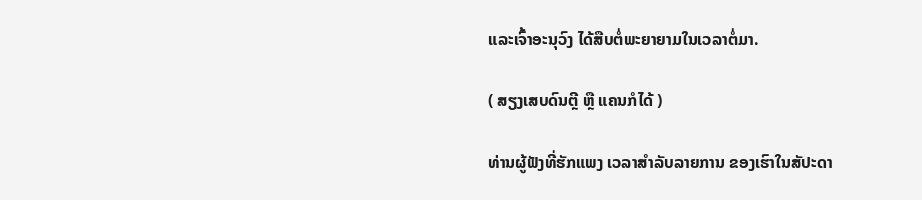ແລະເຈົ້າອະນຸວົງ ໄດ້ສືບຕໍ່ພະຍາຍາມໃນເວລາຕໍ່ມາ.

( ສຽງເສບດົນຕຼີ ຫຼື ແຄນກໍໄດ້ )

ທ່ານຜູ້ຟັງທີ່ຮັກແພງ ເວລາສຳລັບລາຍການ ຂອງເຮົາໃນສັປະດາ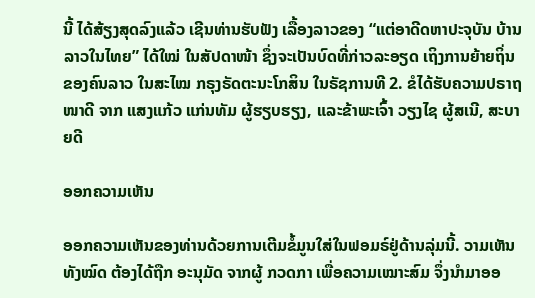ນີ້ ໄດ້ສ້ຽງສຸດລົງແລ້ວ ເຊີນທ່ານຮັບຟັງ ເລື້ອງລາວຂອງ “ແຕ່ອາດີດຫາປະຈຸບັນ ບ້ານລາວໃນໄທຍ” ໄດ້ໃໝ່ ໃນສັປດາໜ້າ ຊຶ່ງຈະເປັນບົດທີ່ກ່າວລະອຽດ ເຖິງການຍ້າຍຖິ່ນ ຂອງຄົນລາວ ໃນສະໄໝ ກຣຸງຣັດຕະນະໂກສິນ ໃນຣັຊການທີ 2. ຂໍໄດ້ຮັບຄວາມປຣາຖໜາດີ ຈາກ ແສງແກ້ວ ແກ່ນທັມ ຜູ້ຮຽບຮຽງ, ແລະຂ້າພະເຈົ້າ ວຽງໄຊ ຜູ້ສເນີ, ສະບາຍດີ

ອອກຄວາມເຫັນ

ອອກຄວາມເຫັນຂອງທ່ານດ້ວຍການເຕີມຂໍ້ມູນໃສ່ໃນຟອມຣ໌ຢູ່ດ້ານລຸ່ມນີ້. ວາມເຫັນທັງໝົດ ຕ້ອງໄດ້ຖືກ ອະນຸມັດ ຈາກຜູ້ ກວດກາ ເພື່ອຄວາມເໝາະສົມ ຈຶ່ງນໍາມາອອ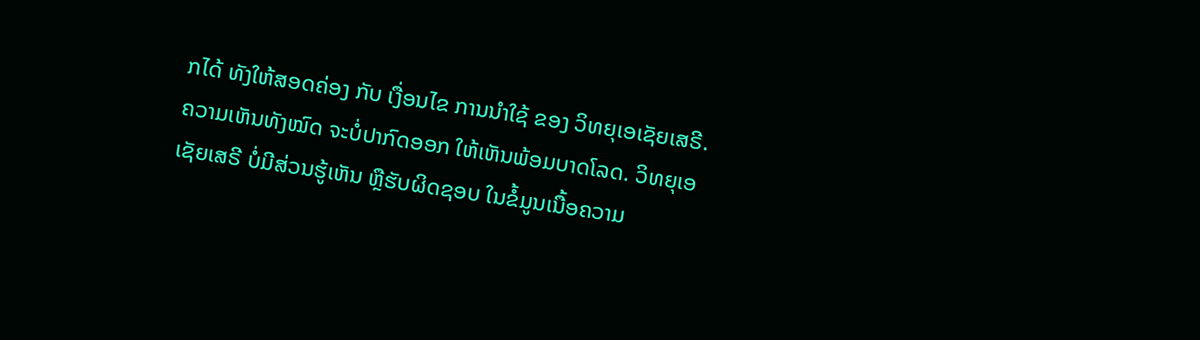ກໄດ້ ທັງໃຫ້ສອດຄ່ອງ ກັບ ເງື່ອນໄຂ ການນຳໃຊ້ ຂອງ ວິທຍຸເອເຊັຍເສຣີ. ຄວາມເຫັນທັງໝົດ ຈະບໍ່ປາກົດອອກ ໃຫ້ເຫັນພ້ອມບາດໂລດ. ວິທຍຸເອເຊັຍເສຣີ ບໍ່ມີສ່ວນຮູ້ເຫັນ ຫຼືຮັບຜິດຊອບ ໃນຂໍ້ມູນເນື້ອຄວາມ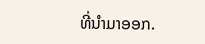ທີ່ນໍາມາອອກ.